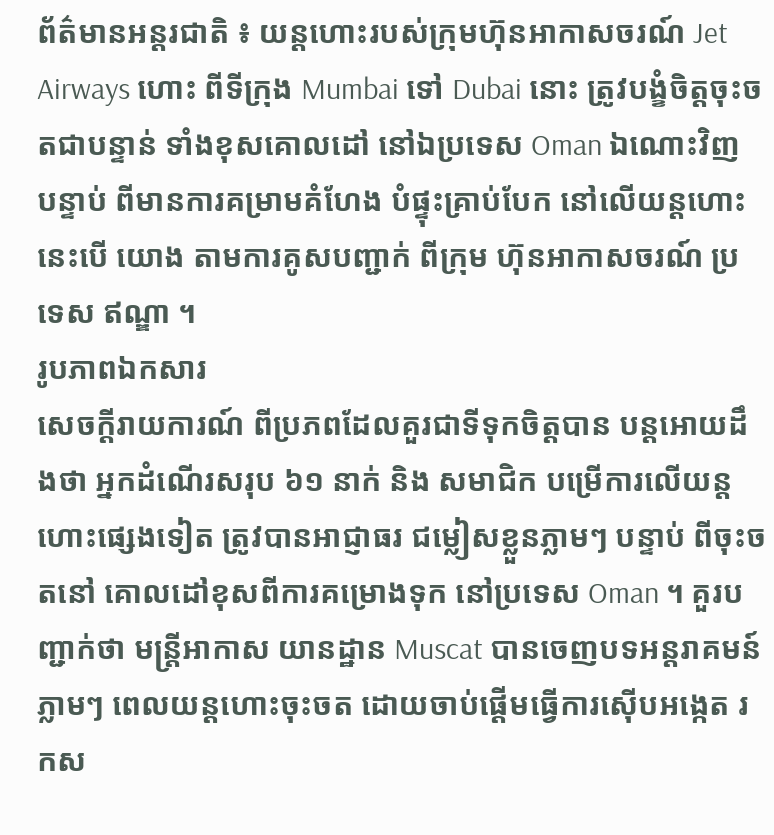ព័ត៌មានអន្តរជាតិ ៖ យន្តហោះរបស់ក្រុមហ៊ុនអាកាសចរណ៍ Jet Airways ហោះ ពីទីក្រុង Mumbai ទៅ Dubai នោះ ត្រូវបង្ខំចិត្តចុះចតជាបន្ទាន់ ទាំងខុសគោលដៅ នៅឯប្រទេស Oman ឯណោះវិញ បន្ទាប់ ពីមានការគម្រាមគំហែង បំផ្ទុះគ្រាប់បែក នៅលើយន្តហោះ នេះបើ យោង តាមការគូសបញ្ជាក់ ពីក្រុម ហ៊ុនអាកាសចរណ៍ ប្រទេស ឥណ្ឌា ។
រូបភាពឯកសារ
សេចក្តីរាយការណ៍ ពីប្រភពដែលគួរជាទីទុកចិត្តបាន បន្តអោយដឹងថា អ្នកដំណើរសរុប ៦១ នាក់ និង សមាជិក បម្រើការលើយន្តហោះផ្សេងទៀត ត្រូវបានអាជ្ញាធរ ជម្លៀសខ្លួនភ្លាមៗ បន្ទាប់ ពីចុះចតនៅ គោលដៅខុសពីការគម្រោងទុក នៅប្រទេស Oman ។ គួរបញ្ជាក់ថា មន្រ្តីអាកាស យានដ្ឋាន Muscat បានចេញបទអន្តរាគមន៍ភ្លាមៗ ពេលយន្តហោះចុះចត ដោយចាប់ផ្តើមធ្វើការស៊ើបអង្កេត រកស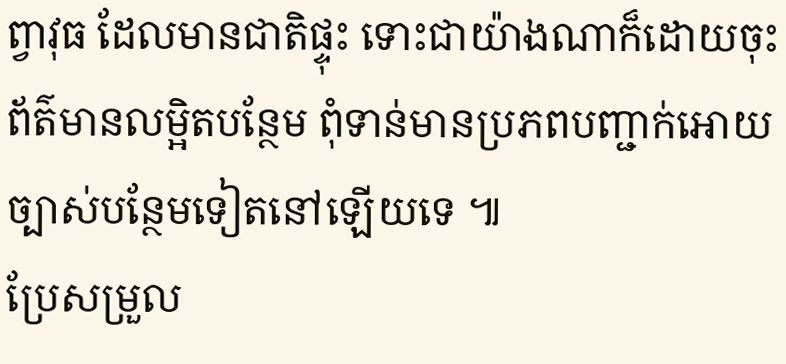ព្វាវុធ ដែលមានជាតិផ្ទុះ ទោះជាយ៉ាងណាក៏ដោយចុះ ព័ត៌មានលម្អិតបន្ថែម ពុំទាន់មានប្រភពបញ្ជាក់អោយ ច្បាស់បន្ថែមទៀតនៅឡើយទេ ៕
ប្រែសម្រួល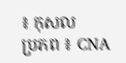៖ កុសល
ប្រភព ៖ CNA